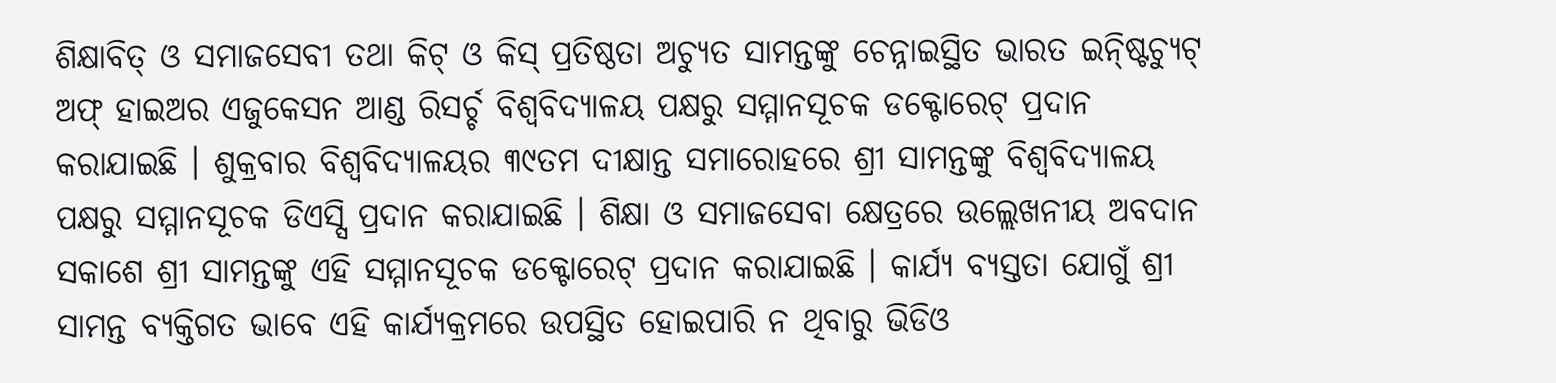ଶିକ୍ଷାବିତ୍ ଓ ସମାଜସେବୀ ତଥା କିଟ୍ ଓ କିସ୍ ପ୍ରତିଷ୍ଠତା ଅଚ୍ୟୁତ ସାମନ୍ତଙ୍କୁ ଚେନ୍ନାଇସ୍ଥିତ ଭାରତ ଇନ୍ଷ୍ଟିଚ୍ୟୁଟ୍ ଅଫ୍ ହାଇଅର ଏଜୁକେସନ ଆଣ୍ଡ ରିସର୍ଚ୍ଚ ବିଶ୍ୱବିଦ୍ୟାଳୟ ପକ୍ଷରୁ ସମ୍ମାନସୂଚକ ଡକ୍ଟୋରେଟ୍ ପ୍ରଦାନ କରାଯାଇଛି । ଶୁକ୍ରବାର ବିଶ୍ୱବିଦ୍ୟାଳୟର ୩୯ତମ ଦୀକ୍ଷାନ୍ତ ସମାରୋହରେ ଶ୍ରୀ ସାମନ୍ତଙ୍କୁ ବିଶ୍ୱବିଦ୍ୟାଳୟ ପକ୍ଷରୁ ସମ୍ମାନସୂଚକ ଡିଏସ୍ସି ପ୍ରଦାନ କରାଯାଇଛି । ଶିକ୍ଷା ଓ ସମାଜସେବା କ୍ଷେତ୍ରରେ ଉଲ୍ଲେଖନୀୟ ଅବଦାନ ସକାଶେ ଶ୍ରୀ ସାମନ୍ତଙ୍କୁ ଏହି ସମ୍ମାନସୂଚକ ଡକ୍ଟୋରେଟ୍ ପ୍ରଦାନ କରାଯାଇଛି । କାର୍ଯ୍ୟ ବ୍ୟସ୍ତତା ଯୋଗୁଁ ଶ୍ରୀ ସାମନ୍ତ ବ୍ୟକ୍ତିଗତ ଭାବେ ଏହି କାର୍ଯ୍ୟକ୍ରମରେ ଉପସ୍ଥିତ ହୋଇପାରି ନ ଥିବାରୁ ଭିଡିଓ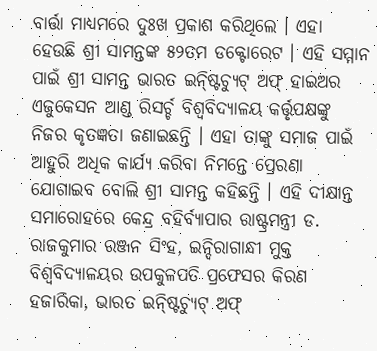ବାର୍ତ୍ତା ମାଧ୍ୟମରେ ଦୁଃଖ ପ୍ରକାଶ କରିଥିଲେ । ଏହା ହେଉଛି ଶ୍ରୀ ସାମନ୍ତଙ୍କ ୫୨ତମ ଡକ୍ଟୋରେଟ । ଏହି ସମ୍ମାନ ପାଇଁ ଶ୍ରୀ ସାମନ୍ତ ଭାରତ ଇନ୍ଷ୍ଟିଚ୍ୟୁଟ୍ ଅଫ୍ ହାଇଅର ଏଜୁକେସନ ଆଣ୍ଡ ରିସର୍ଚ୍ଚ ବିଶ୍ୱବିଦ୍ୟାଳୟ କର୍ତ୍ତୃପକ୍ଷଙ୍କୁ ନିଜର କୃତଜ୍ଞତା ଜଣାଇଛନ୍ତି । ଏହା ତାଙ୍କୁ ସମାଜ ପାଇଁ ଆହୁରି ଅଧିକ କାର୍ଯ୍ୟ କରିବା ନିମନ୍ତେ ପ୍ରେରଣା ଯୋଗାଇବ ବୋଲି ଶ୍ରୀ ସାମନ୍ତ କହିଛନ୍ତି । ଏହି ଦୀକ୍ଷାନ୍ତ ସମାରୋହରେ କେନ୍ଦ୍ର ବହିର୍ବ୍ୟାପାର ରାଷ୍ଟ୍ରମନ୍ତ୍ରୀ ଡ. ରାଜକୁମାର ରଞ୍ଜନ ସିଂହ, ଇନ୍ଦିରାଗାନ୍ଧୀ ମୁକ୍ତ ବିଶ୍ୱବିଦ୍ୟାଳୟର ଉପକୁଳପତି ପ୍ରଫେସର କିରଣ ହଜାରିକା, ଭାରତ ଇନ୍ଷ୍ଟିଚ୍ୟୁଟ୍ ଅଫ୍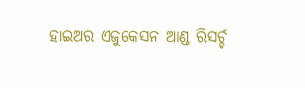ହାଇଅର ଏଜୁକେସନ ଆଣ୍ଡ ରିସର୍ଚ୍ଚ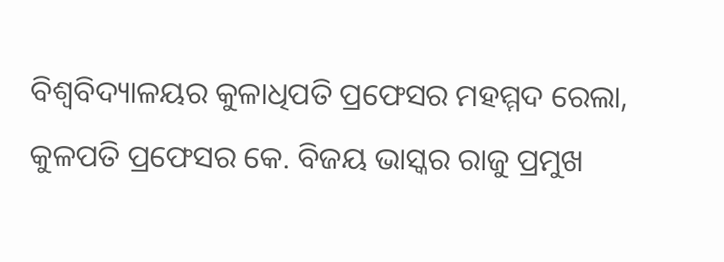ବିଶ୍ୱବିଦ୍ୟାଳୟର କୁଳାଧିପତି ପ୍ରଫେସର ମହମ୍ମଦ ରେଲା, କୁଳପତି ପ୍ରଫେସର କେ. ବିଜୟ ଭାସ୍କର ରାଜୁ ପ୍ରମୁଖ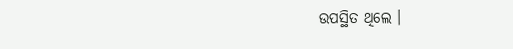ଉପସ୍ଥିତ ଥିଲେ ।